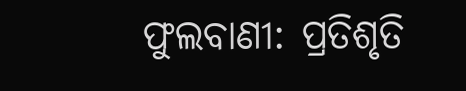ଫୁଲବାଣୀ: ପ୍ରତିଶୃତି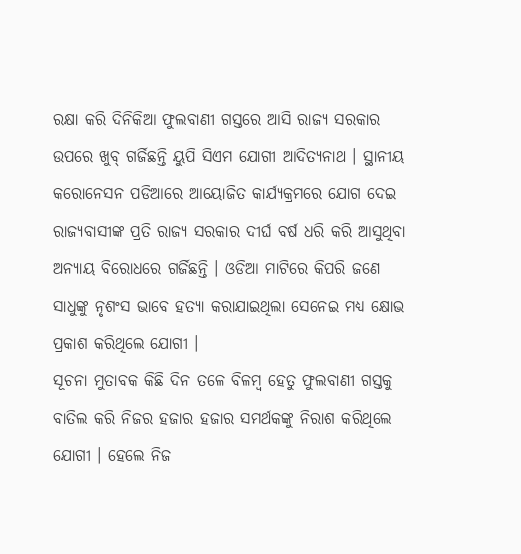ରକ୍ଷା କରି ଦିନିକିଆ ଫୁଲବାଣୀ ଗସ୍ତରେ ଆସି ରାଜ୍ୟ ସରକାର ଉପରେ ଖୁବ୍ ଗର୍ଜିଛନ୍ତି ୟୁପି ସିଏମ ଯୋଗୀ ଆଦିତ୍ୟନାଥ । ସ୍ଥାନୀୟ କରୋନେସନ ପଡିଆରେ ଆୟୋଜିତ କାର୍ଯ୍ୟକ୍ରମରେ ଯୋଗ ଦେଇ ରାଜ୍ୟବାସୀଙ୍କ ପ୍ରତି ରାଜ୍ୟ ସରକାର ଦୀର୍ଘ ବର୍ଷ ଧରି କରି ଆସୁଥିବା ଅନ୍ୟାୟ ବିରୋଧରେ ଗର୍ଜିଛନ୍ତି । ଓଡିଆ ମାଟିରେ କିପରି ଜଣେ ସାଧୁଙ୍କୁ ନୃଶଂସ ଭାବେ ହତ୍ୟା କରାଯାଇଥିଲା ସେନେଇ ମଧ୍ୟ କ୍ଷୋଭ ପ୍ରକାଶ କରିଥିଲେ ଯୋଗୀ ।
ସୂଚନା ମୁତାବକ କିଛି ଦିନ ତଳେ ବିଳମ୍ବ ହେତୁ ଫୁଲବାଣୀ ଗସ୍ତକୁ ବାତିଲ କରି ନିଜର ହଜାର ହଜାର ସମର୍ଥକଙ୍କୁ ନିରାଶ କରିଥିଲେ ଯୋଗୀ । ହେଲେ ନିଜ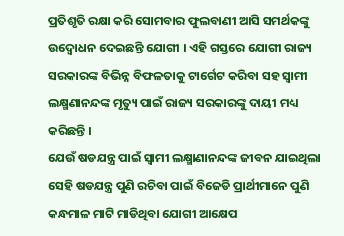ପ୍ରତିଶୃତି ରକ୍ଷା କରି ସୋମବାର ଫୁଲବାଣୀ ଆସି ସମର୍ଥକଙ୍କୁ ଉଦ୍ବୋଧନ ଦେଇଛନ୍ତି ଯୋଗୀ । ଏହି ଗସ୍ତରେ ଯୋଗୀ ରାଜ୍ୟ ସରକାରଙ୍କ ବିଭିନ୍ନ ବିଫଳତାକୁ ଟାର୍ଗେଟ କରିବା ସହ ସ୍ବାମୀ ଲକ୍ଷ୍ମଣାନନ୍ଦଙ୍କ ମୃତ୍ୟୁ ପାଇଁ ରାଜ୍ୟ ସରକାରଙ୍କୁ ଦାୟୀ ମଧ୍ୟ କରିଛନ୍ତି ।
ଯେଉଁ ଷଡଯନ୍ତ୍ର ପାଇଁ ସ୍ବାମୀ ଲକ୍ଷ୍ମାଣାନନ୍ଦଙ୍କ ଜୀବନ ଯାଇଥିଲା ସେହି ଷଡଯନ୍ତ୍ର ପୁଣି ରଚିବା ପାଇଁ ବିଜେଡି ପ୍ରାର୍ଥୀମାନେ ପୁଣି କନ୍ଧମାଳ ମାଟି ମାଡିଥିବା ଯୋଗୀ ଆକ୍ଷେପ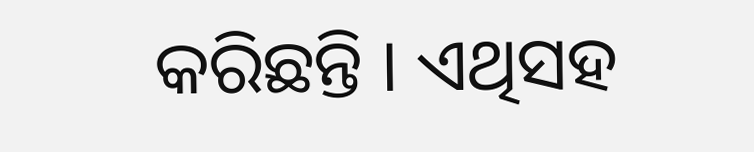କରିଛନ୍ତି । ଏଥିସହ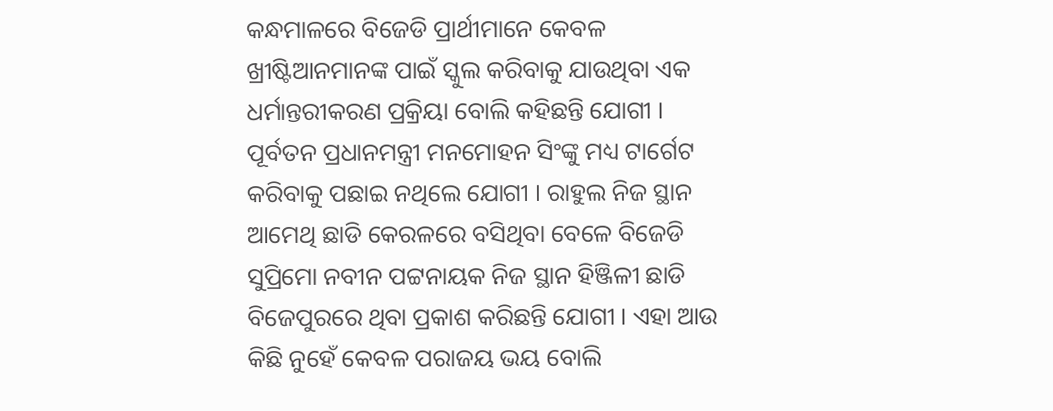କନ୍ଧମାଳରେ ବିଜେଡି ପ୍ରାର୍ଥୀମାନେ କେବଳ ଖ୍ରୀଷ୍ଟିଆନମାନଙ୍କ ପାଇଁ ସ୍କୁଲ କରିବାକୁ ଯାଉଥିବା ଏକ ଧର୍ମାନ୍ତରୀକରଣ ପ୍ରକ୍ରିୟା ବୋଲି କହିଛନ୍ତି ଯୋଗୀ ।
ପୂର୍ବତନ ପ୍ରଧାନମନ୍ତ୍ରୀ ମନମୋହନ ସିଂଙ୍କୁ ମଧ୍ୟ ଟାର୍ଗେଟ କରିବାକୁ ପଛାଇ ନଥିଲେ ଯୋଗୀ । ରାହୁଲ ନିଜ ସ୍ଥାନ ଆମେଥି ଛାଡି କେରଳରେ ବସିଥିବା ବେଳେ ବିଜେଡି ସୁପ୍ରିମୋ ନବୀନ ପଟ୍ଟନାୟକ ନିଜ ସ୍ଥାନ ହିଞ୍ଜିଳୀ ଛାଡି ବିଜେପୁରରେ ଥିବା ପ୍ରକାଶ କରିଛନ୍ତି ଯୋଗୀ । ଏହା ଆଉ କିଛି ନୁହେଁ କେବଳ ପରାଜୟ ଭୟ ବୋଲି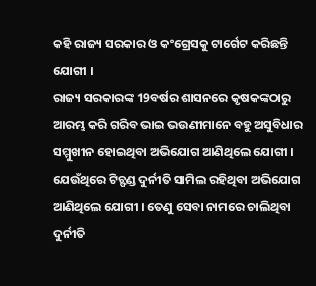କହି ରାଜ୍ୟ ସରକାର ଓ କଂଗ୍ରେସକୁ ଟାର୍ଗେଟ କରିଛନ୍ତି ଯୋଗୀ ।
ରାଜ୍ୟ ସରକାରଙ୍କ 19ବର୍ଷର ଶାସନରେ କୃଷକଙ୍କଠାରୁ ଆରମ୍ଭ କରି ଗରିବ ଭାଇ ଭଉଣୀମାନେ ବହୁ ଅସୁବିଧାର ସମ୍ମୁଖୀନ ହୋଇଥିବା ଅଭିଯୋଗ ଆଣିଥିଲେ ଯୋଗୀ । ଯେଉଁଥିରେ ଟିଚ୍ଫଣ୍ଡ ଦୁର୍ନୀତି ସାମିଲ ରହିଥିବା ଅଭିଯୋଗ ଆଣିଥିଲେ ଯୋଗୀ । ତେଣୁ ସେବା ନାମରେ ଚାଲିଥିବା ଦୁର୍ନୀତି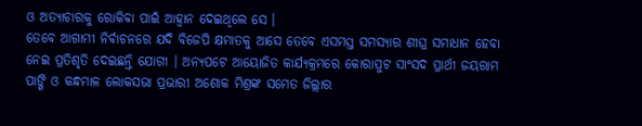ଓ ଅତ୍ୟାଚାରକୁ ରୋକିବା ପାଇଁ ଆହ୍ବାନ ଦେଇଥିଲେ ସେ ।
ତେବେ ଆଗାମୀ ନିର୍ବାଚନରେ ଯଦି ବିଜେପି କ୍ଷମାତକୁ ଆସେ ତେବେ ଏସମସ୍ତ ସମସ୍ୟାର ଶୀଘ୍ର ସମାଧାନ ହେବା ନେଇ ପ୍ରତିଶୃତି ଦେଇଛନ୍ତି ଯୋଗୀ । ଅନ୍ୟପଟେ ଆୟୋଜିତ କାର୍ଯ୍ୟକ୍ରମରେ କୋରାପୁଟ ସାଂସଦ ପ୍ରାର୍ଥୀ ଜୟରାମ ପାଙ୍ଗି ଓ କନ୍ଧମାଳ ଲୋକସଭା ପ୍ରଭାରୀ ଅଶୋକ ମିଶ୍ରଙ୍କ ସମେତ ଜିଲ୍ଲାର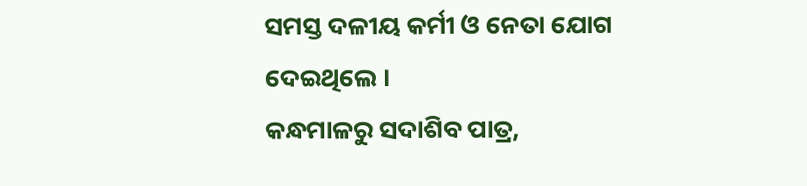ସମସ୍ତ ଦଳୀୟ କର୍ମୀ ଓ ନେତା ଯୋଗ ଦେଇଥିଲେ ।
କନ୍ଧମାଳରୁ ସଦାଶିବ ପାତ୍ର,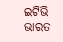ଇଟିଭି ଭାରତ